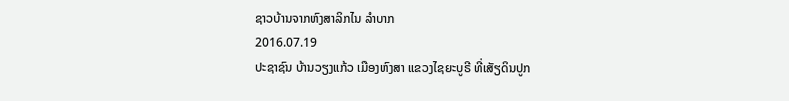ຊາວບ້ານຈາກຫົງສາລິກໄນ ລໍາບາກ
2016.07.19
ປະຊາຊົນ ບ້ານວຽງແກ້ວ ເມືອງຫົງສາ ແຂວງໄຊຍະບູຣີ ທີ່ເສັຽດິນປູກ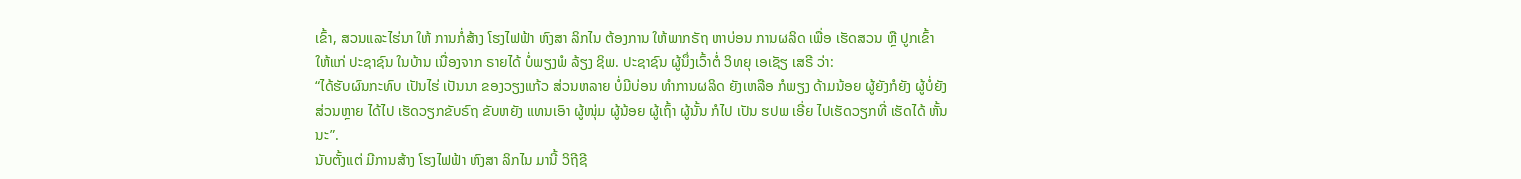ເຂົ້າ, ສວນແລະໄຮ່ນາ ໃຫ້ ການກໍ່ສ້າງ ໂຮງໄຟຟ້າ ຫົງສາ ລິກໄນ ຕ້ອງການ ໃຫ້ພາກຣັຖ ຫາບ່ອນ ການຜລິດ ເພື່ອ ເຮັດສວນ ຫຼື ປູກເຂົ້າ ໃຫ້ແກ່ ປະຊາຊົນ ໃນບ້ານ ເນື່ອງຈາກ ຣາຍໄດ້ ບໍ່ພຽງພໍ ລ້ຽງ ຊິພ. ປະຊາຊົນ ຜູ້ນຶ່ງເວົ້າຕໍ່ ວິທຍຸ ເອເຊັຽ ເສຣີ ວ່າ:
“ໄດ້ຮັບຜົນກະທົບ ເປັນໄຮ່ ເປັນນາ ຂອງວຽງແກ້ວ ສ່ວນຫລາຍ ບໍ່ມີບ່ອນ ທໍາການຜລິດ ຍັງເຫລືອ ກໍພຽງ ດ້າມນ້ອຍ ຜູ້ຍັງກໍຍັງ ຜູ້ບໍ່ຍັງ ສ່ວນຫຼາຍ ໄດ້ໄປ ເຮັດວຽກຂັບຣົຖ ຂັບຫຍັງ ແທນເອົາ ຜູ້ໜຸ່ມ ຜູ້ນ້ອຍ ຜູ້ເຖົ້າ ຜູ້ນັ້ນ ກໍໄປ ເປັນ ຮປພ ເອີ່ຍ ໄປເຮັດວຽກທີ່ ເຮັດໄດ້ ຫັ້ນນະ”.
ນັບຕັ້ງແຕ່ ມີການສ້າງ ໂຮງໄຟຟ້າ ຫົງສາ ລິກໄນ ມານີ້ ວິຖີຊີ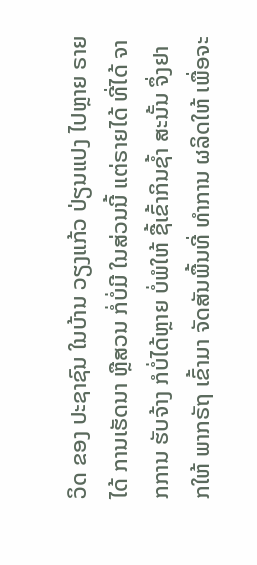ວິດ ຂອງ ປະຊາຊົນ ໃນບ້ານ ວຽງແກ້ວ ປ່ຽນແປງ ໄປຫຼາຍ ຣາຍໄດ້ ການເຮັດນາ ຫຼືສວນ ກໍ່ບໍ່ມີ ໃນສ່ວນນີ້ ແຕ່ຣາຍໄດ້ ທີ່ໄດ້ ຈາກການ ຮັບຈ້າງ ກໍບໍ່ໄດ້ຫຼາຍ ບໍ່ພໍໃຫ້ ຊື້ເຂົ້າກິນຊໍ້າ ສະນັ້ນ ຈຶ່ງຢາກໃຫ້ ພາກຣັຖ ເຂົ້າມາ ຈັດສັນພື້ນທີ່ ທໍາການ ຜລິດໃຫ້ ເພື່ອຈະ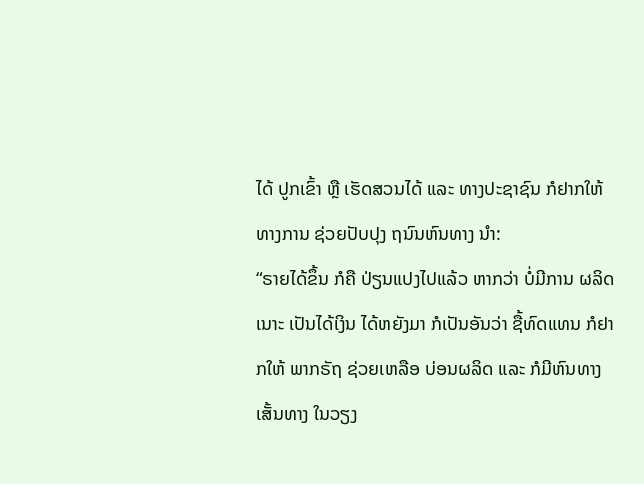ໄດ້ ປູກເຂົ້າ ຫຼື ເຮັດສວນໄດ້ ແລະ ທາງປະຊາຊົນ ກໍຢາກໃຫ້ ທາງການ ຊ່ວຍປັບປຸງ ຖນົນຫົນທາງ ນໍາ:
“ຣາຍໄດ້ຂຶ້ນ ກໍຄື ປ່ຽນແປງໄປແລ້ວ ຫາກວ່າ ບໍ່ມີການ ຜລິດເນາະ ເປັນໄດ້ເງິນ ໄດ້ຫຍັງມາ ກໍເປັນອັນວ່າ ຊື້ທົດແທນ ກໍຢາກໃຫ້ ພາກຣັຖ ຊ່ວຍເຫລືອ ບ່ອນຜລິດ ແລະ ກໍມີຫົນທາງ ເສັ້ນທາງ ໃນວຽງ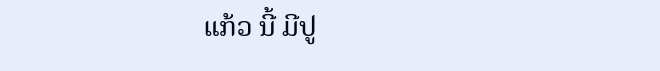ແກ້ວ ນີ້ ມີປູ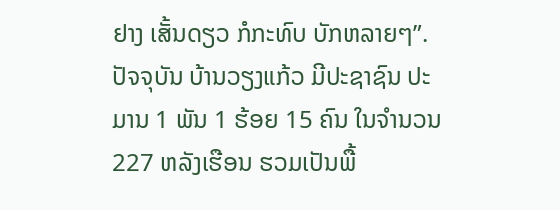ຢາງ ເສັ້ນດຽວ ກໍກະທົບ ບັກຫລາຍໆ”.
ປັຈຈຸບັນ ບ້ານວຽງແກ້ວ ມີປະຊາຊົນ ປະມານ 1 ພັນ 1 ຮ້ອຍ 15 ຄົນ ໃນຈໍານວນ 227 ຫລັງເຮືອນ ຮວມເປັນພື້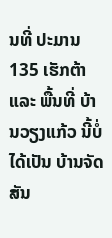ນທີ່ ປະມານ 135 ເຮັກຕ້າ ແລະ ພື້ນທີ່ ບ້ານວຽງແກ້ວ ນີ້ບໍ່ໄດ້ເປັນ ບ້ານຈັດສັນ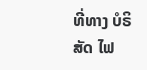ທີ່ທາງ ບໍຣິສັດ ໄຟ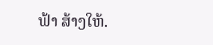ຟ້າ ສ້າງໃຫ້.